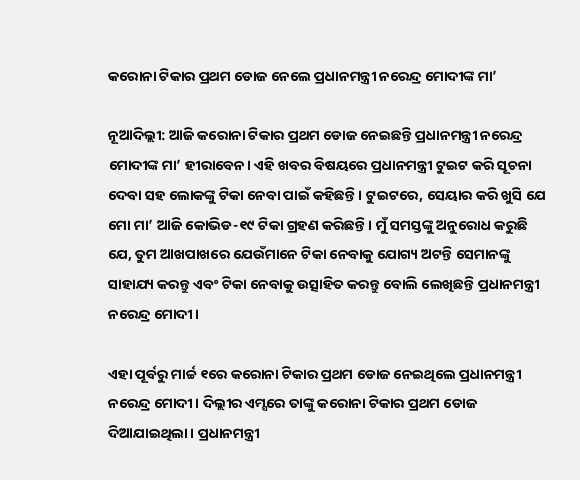କରୋନା ଟିକାର ପ୍ରଥମ ଡୋଜ ନେ‌ଲେ ପ୍ରଧାନମନ୍ତ୍ରୀ ନରେନ୍ଦ୍ର ମୋଦୀଙ୍କ ମା’

ନୂଆଦିଲ୍ଲୀ: ଆଜି କରୋନା ଟିକାର ପ୍ରଥମ ଡୋଜ ନେଇଛନ୍ତି ପ୍ରଧାନମନ୍ତ୍ରୀ ନରେନ୍ଦ୍ର ମୋଦୀଙ୍କ ମା’ ହୀରାବେନ। ଏହି ଖବର ବିଷୟରେ ପ୍ରଧାନମନ୍ତ୍ରୀ ଟୁଇଟ କରି ସୂଚନା ଦେବା ସହ ଲୋକଙ୍କୁ ଟିକା ନେବା ପାଇଁ କହିଛନ୍ତି। ଟୁଇଟରେ, ସେୟାର କରି ଖୁସି ଯେ ମୋ ମା’ ଆଜି କୋଭିଡ-୧୯ ଟିକା ଗ୍ରହଣ କରିଛନ୍ତି। ମୁଁ ସମସ୍ତଙ୍କୁ ଅନୁରୋଧ କରୁଛି ଯେ, ତୁମ ଆଖପାଖରେ ଯେଉଁମାନେ ଟିକା ନେବାକୁ ଯୋଗ୍ୟ ଅଟନ୍ତି ସେମାନଙ୍କୁ ସାହାଯ୍ୟ କରନ୍ତୁ ଏବଂ ଟିକା ନେବାକୁ ଉତ୍ସାହିତ କରନ୍ତୁ ବୋଲି ଲେଖିଛନ୍ତି ପ୍ରଧାନମନ୍ତ୍ରୀ ନରେନ୍ଦ୍ର ମୋଦୀ।

ଏହା ପୂର୍ବରୁ ମାର୍ଚ୍ଚ ୧ରେ କରୋନା ଟିକାର ପ୍ରଥମ ଡୋଜ ନେଇଥିଲେ ପ୍ରଧାନମନ୍ତ୍ରୀ ନରେନ୍ଦ୍ର ମୋଦୀ। ଦିଲ୍ଲୀର ଏମ୍ସରେ ତାଙ୍କୁ କରୋନା ଟିକାର ପ୍ରଥମ ଡୋଜ ଦିଆଯାଇଥିଲା। ପ୍ରଧାନମନ୍ତ୍ରୀ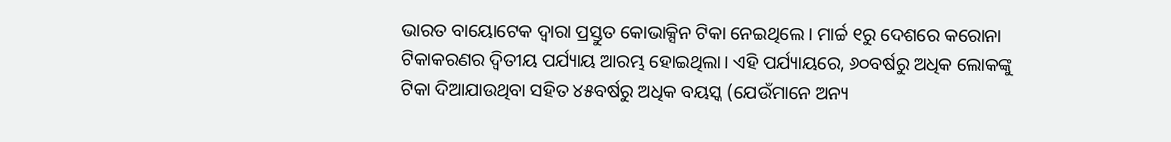ଭାରତ ବାୟୋଟେକ ଦ୍ବାରା ପ୍ରସ୍ତୁତ କୋଭାକ୍ସିନ ଟିକା ନେଇଥିଲେ। ମାର୍ଚ୍ଚ ୧ରୁ ଦେଶରେ କରୋନା ଟିକାକରଣର ଦ୍ୱିତୀୟ ପର୍ଯ୍ୟାୟ ଆରମ୍ଭ ହୋଇଥିଲା। ଏହି ପର୍ଯ୍ୟାୟରେ, ୬୦ବର୍ଷରୁ ଅଧିକ ଲୋକଙ୍କୁ ଟିକା ଦିଆଯାଉଥିବା ସହିତ ୪୫ବର୍ଷରୁ ଅଧିକ ବୟସ୍କ (ଯେଉଁମାନେ ଅନ୍ୟ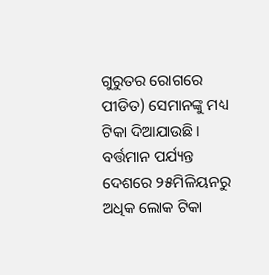ଗୁରୁତର ରୋଗରେ ପୀଡିତ) ସେମାନଙ୍କୁ ମଧ୍ୟ ଟିକା ଦିଆଯାଉଛି। ବର୍ତ୍ତମାନ ପର୍ଯ୍ୟନ୍ତ ଦେଶରେ ୨୫ମିଳିୟନରୁ ଅଧିକ ଲୋକ ଟିକା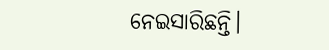ନେଇସାରିଛନ୍ତି।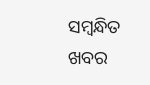ସମ୍ବନ୍ଧିତ ଖବର